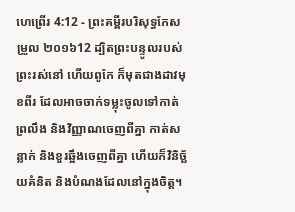ហេព្រើរ 4:12 - ព្រះគម្ពីរបរិសុទ្ធកែសម្រួល ២០១៦12 ដ្បិតព្រះបន្ទូលរបស់ព្រះរស់នៅ ហើយពូកែ ក៏មុតជាងដាវមុខពីរ ដែលអាចចាក់ទម្លុះចូលទៅកាត់ព្រលឹង និងវិញ្ញាណចេញពីគ្នា កាត់សន្លាក់ និងខួរឆ្អឹងចេញពីគ្នា ហើយក៏វិនិច្ឆ័យគំនិត និងបំណងដែលនៅក្នុងចិត្ត។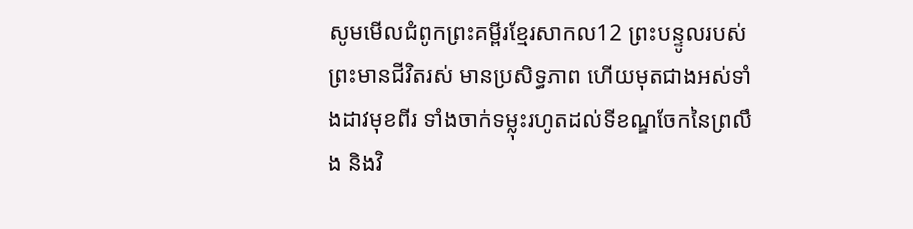សូមមើលជំពូកព្រះគម្ពីរខ្មែរសាកល12 ព្រះបន្ទូលរបស់ព្រះមានជីវិតរស់ មានប្រសិទ្ធភាព ហើយមុតជាងអស់ទាំងដាវមុខពីរ ទាំងចាក់ទម្លុះរហូតដល់ទីខណ្ឌចែកនៃព្រលឹង និងវិ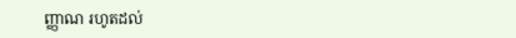ញ្ញាណ រហូតដល់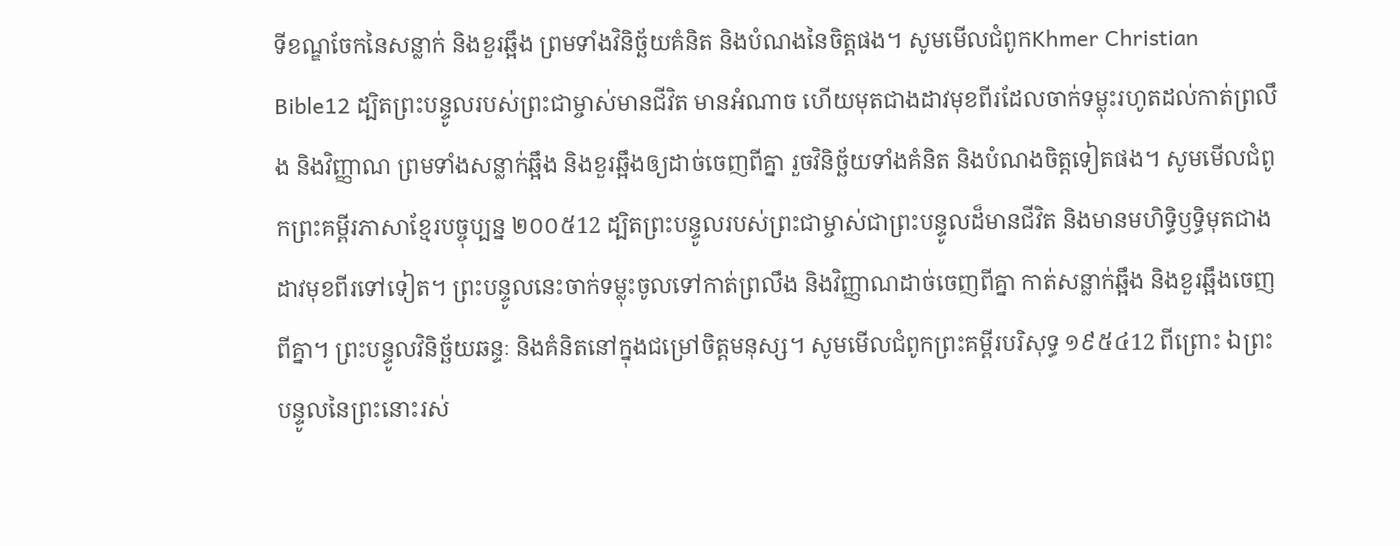ទីខណ្ឌចែកនៃសន្លាក់ និងខួរឆ្អឹង ព្រមទាំងវិនិច្ឆ័យគំនិត និងបំណងនៃចិត្តផង។ សូមមើលជំពូកKhmer Christian Bible12 ដ្បិតព្រះបន្ទូលរបស់ព្រះជាម្ចាស់មានជីវិត មានអំណាច ហើយមុតជាងដាវមុខពីរដែលចាក់ទម្លុះរហូតដល់កាត់ព្រលឹង និងវិញ្ញាណ ព្រមទាំងសន្លាក់ឆ្អឹង និងខួរឆ្អឹងឲ្យដាច់ចេញពីគ្នា រួចវិនិច្ឆ័យទាំងគំនិត និងបំណងចិត្តទៀតផង។ សូមមើលជំពូកព្រះគម្ពីរភាសាខ្មែរបច្ចុប្បន្ន ២០០៥12 ដ្បិតព្រះបន្ទូលរបស់ព្រះជាម្ចាស់ជាព្រះបន្ទូលដ៏មានជីវិត និងមានមហិទ្ធិឫទ្ធិមុតជាងដាវមុខពីរទៅទៀត។ ព្រះបន្ទូលនេះចាក់ទម្លុះចូលទៅកាត់ព្រលឹង និងវិញ្ញាណដាច់ចេញពីគ្នា កាត់សន្លាក់ឆ្អឹង និងខួរឆ្អឹងចេញពីគ្នា។ ព្រះបន្ទូលវិនិច្ឆ័យឆន្ទៈ និងគំនិតនៅក្នុងជម្រៅចិត្តមនុស្ស។ សូមមើលជំពូកព្រះគម្ពីរបរិសុទ្ធ ១៩៥៤12 ពីព្រោះ ឯព្រះបន្ទូលនៃព្រះនោះរស់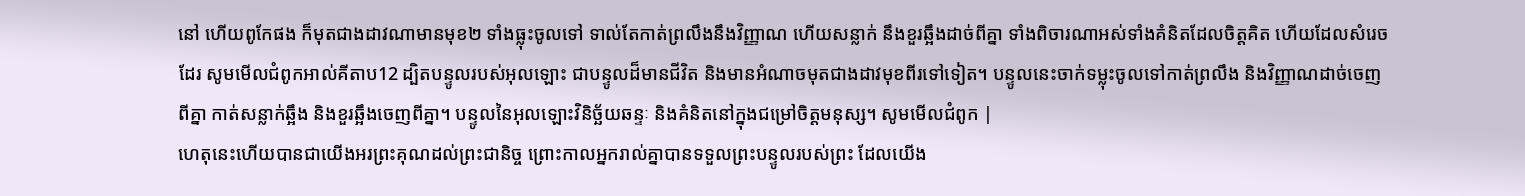នៅ ហើយពូកែផង ក៏មុតជាងដាវណាមានមុខ២ ទាំងធ្លុះចូលទៅ ទាល់តែកាត់ព្រលឹងនឹងវិញ្ញាណ ហើយសន្លាក់ នឹងខួរឆ្អឹងដាច់ពីគ្នា ទាំងពិចារណាអស់ទាំងគំនិតដែលចិត្តគិត ហើយដែលសំរេចដែរ សូមមើលជំពូកអាល់គីតាប12 ដ្បិតបន្ទូលរបស់អុលឡោះ ជាបន្ទូលដ៏មានជីវិត និងមានអំណាចមុតជាងដាវមុខពីរទៅទៀត។ បន្ទូលនេះចាក់ទម្លុះចូលទៅកាត់ព្រលឹង និងវិញ្ញាណដាច់ចេញពីគ្នា កាត់សន្លាក់ឆ្អឹង និងខួរឆ្អឹងចេញពីគ្នា។ បន្ទូលនៃអុលឡោះវិនិច្ឆ័យឆន្ទៈ និងគំនិតនៅក្នុងជម្រៅចិត្ដមនុស្ស។ សូមមើលជំពូក |
ហេតុនេះហើយបានជាយើងអរព្រះគុណដល់ព្រះជានិច្ច ព្រោះកាលអ្នករាល់គ្នាបានទទួលព្រះបន្ទូលរបស់ព្រះ ដែលយើង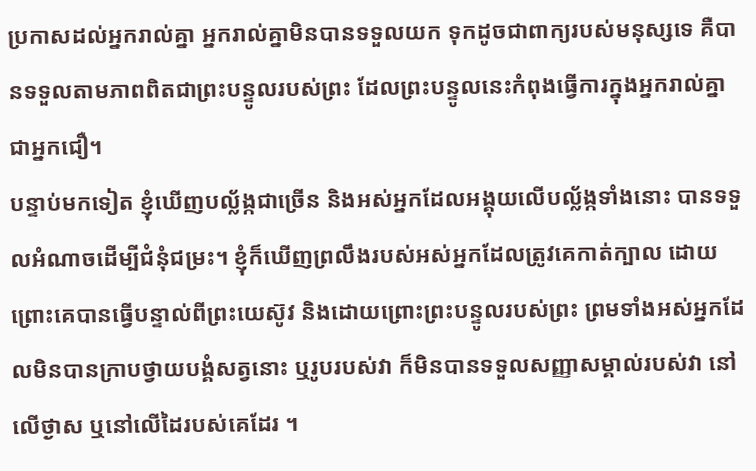ប្រកាសដល់អ្នករាល់គ្នា អ្នករាល់គ្នាមិនបានទទួលយក ទុកដូចជាពាក្យរបស់មនុស្សទេ គឺបានទទួលតាមភាពពិតជាព្រះបន្ទូលរបស់ព្រះ ដែលព្រះបន្ទូលនេះកំពុងធ្វើការក្នុងអ្នករាល់គ្នាជាអ្នកជឿ។
បន្ទាប់មកទៀត ខ្ញុំឃើញបល្ល័ង្កជាច្រើន និងអស់អ្នកដែលអង្គុយលើបល្ល័ង្កទាំងនោះ បានទទួលអំណាចដើម្បីជំនុំជម្រះ។ ខ្ញុំក៏ឃើញព្រលឹងរបស់អស់អ្នកដែលត្រូវគេកាត់ក្បាល ដោយព្រោះគេបានធ្វើបន្ទាល់ពីព្រះយេស៊ូវ និងដោយព្រោះព្រះបន្ទូលរបស់ព្រះ ព្រមទាំងអស់អ្នកដែលមិនបានក្រាបថ្វាយបង្គំសត្វនោះ ឬរូបរបស់វា ក៏មិនបានទទួលសញ្ញាសម្គាល់របស់វា នៅលើថ្ងាស ឬនៅលើដៃរបស់គេដែរ ។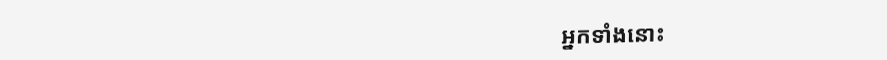អ្នកទាំងនោះ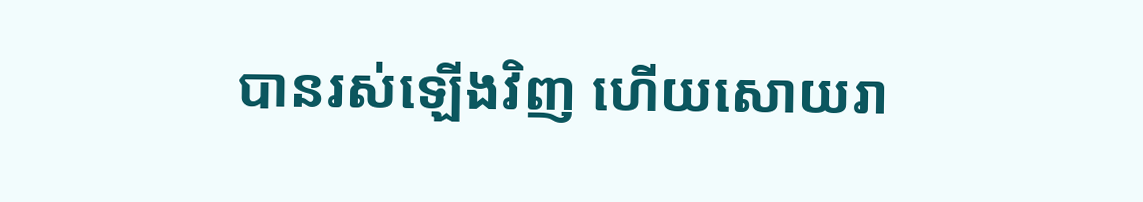បានរស់ឡើងវិញ ហើយសោយរា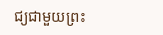ជ្យជាមួយព្រះ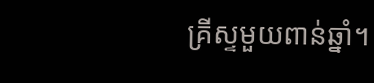គ្រីស្ទមួយពាន់ឆ្នាំ។